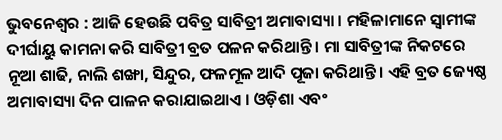ଭୁବନେଶ୍ୱର : ଆଜି ହେଉଛି ପବିତ୍ର ସାବିତ୍ରୀ ଅମାବାସ୍ୟା । ମହିଳାମାନେ ସ୍ୱାମୀଙ୍କ ଦୀର୍ଘାୟୁ କାମନା କରି ସାବିତ୍ରୀ ବ୍ରତ ପଳନ କରିଥାନ୍ତି । ମା ସାବିତ୍ରୀଙ୍କ ନିକଟରେ ନୂଆ ଶାଢି, ନାଲି ଶଙ୍ଖା, ସିନ୍ଦୁର, ଫଳମୂଳ ଆଦି ପୂଜା କରିଥାନ୍ତି । ଏହି ବ୍ରତ ଜ୍ୟେଷ୍ଠ ଅମାବାସ୍ୟା ଦିନ ପାଳନ କରାଯାଇଥାଏ । ଓଡ଼ିଶା ଏବଂ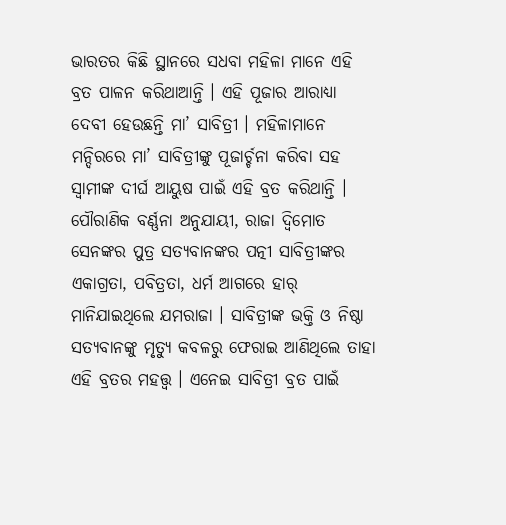ଭାରତର କିଛି ସ୍ଥାନରେ ସଧବା ମହିଳା ମାନେ ଏହି ବ୍ରତ ପାଳନ କରିଥାଆନ୍ତି । ଏହି ପୂଜାର ଆରାଧ୍ୟା ଦେବୀ ହେଉଛନ୍ତି ମା’ ସାବିତ୍ରୀ । ମହିଳାମାନେ ମନ୍ଦିରରେ ମା’ ସାବିତ୍ରୀଙ୍କୁ ପୂଜାର୍ଚ୍ଚନା କରିବା ସହ ସ୍ୱାମୀଙ୍କ ଦୀର୍ଘ ଆୟୁଷ ପାଇଁ ଏହି ବ୍ରତ କରିଥାନ୍ତି ।
ପୌରାଣିକ ବର୍ଣ୍ଣନା ଅନୁଯାୟୀ, ରାଜା ଦ୍ୱିମୋତ ସେନଙ୍କର ପୁତ୍ର ସତ୍ୟବାନଙ୍କର ପତ୍ନୀ ସାବିତ୍ରୀଙ୍କର ଏକାଗ୍ରତା, ପବିତ୍ରତା, ଧର୍ମ ଆଗରେ ହାର୍ ମାନିଯାଇଥିଲେ ଯମରାଜା । ସାବିତ୍ରୀଙ୍କ ଭକ୍ତି ଓ ନିଷ୍ଠା ସତ୍ୟବାନଙ୍କୁ ମୃତ୍ୟୁ କବଳରୁ ଫେରାଇ ଆଣିଥିଲେ ତାହା ଏହି ବ୍ରତର ମହତ୍ତ୍ୱ । ଏନେଇ ସାବିତ୍ରୀ ବ୍ରତ ପାଇଁ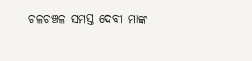ଚଳଚଞ୍ଚଳ ସମସ୍ତ ଦେବୀ ମାଙ୍କ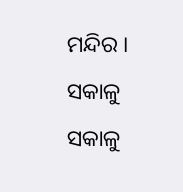ମନ୍ଦିର । ସକାଳୁ ସକାଳୁ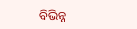ବିଭିନ୍ନ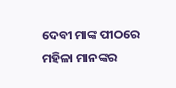ଦେବୀ ମାଙ୍କ ପୀଠରେ ମହିଳା ମାନଙ୍କର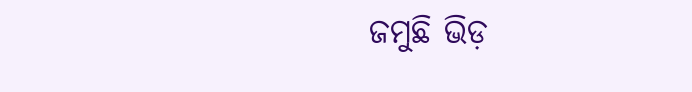ଜମୁଛି ଭିଡ଼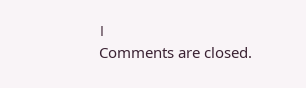।
Comments are closed.